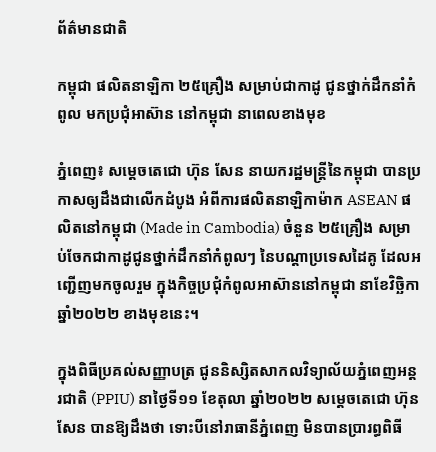ព័ត៌មានជាតិ

កម្ពុជា ផលិតនាឡិកា ២៥គ្រឿង សម្រាប់ជាកាដូ ជូនថ្នាក់ដឹកនាំកំពូល មកប្រជុំអាស៊ាន នៅកម្ពុជា នាពេលខាងមុខ

ភ្នំពេញ៖ សម្ដេចតេជោ ហ៊ុន សែន នាយករដ្ឋមន្ដ្រីនៃកម្ពុជា បានប្រកាសឲ្យដឹងជាលើកដំបូង អំពីការផលិតនាឡិកាម៉ាក ASEAN ផលិតនៅកម្ពុជា (Made in Cambodia) ចំនួន ២៥គ្រឿង សម្រាប់ចែកជាកាដូជូនថ្នាក់ដឹកនាំកំពូលៗ នៃបណ្តាប្រទេសដៃគូ ដែលអញ្ជើញមកចូលរួម ក្នុងកិច្ចប្រជុំកំពូលអាស៊ាននៅកម្ពុជា នាខែវិច្ឆិកា ឆ្នាំ២០២២ ខាងមុខនេះ។

ក្នុងពិធីប្រគល់សញ្ញាបត្រ ជូននិស្សិតសាកលវិទ្យាល័យភ្នំពេញអន្តរជាតិ (PPIU) នាថ្ងៃទី១១ ខែតុលា ឆ្នាំ២០២២ សម្ដេចតេជោ ហ៊ុន សែន បានឱ្យដឹងថា ទោះបីនៅរាធានីភ្នំពេញ មិនបានប្រារព្ធពិធី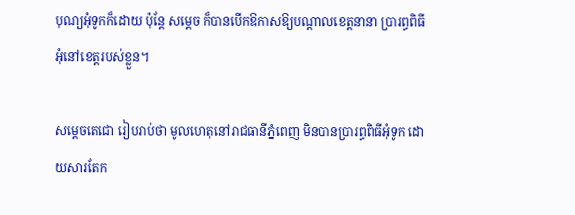បុណ្យអុំទូកក៏ដោយ ប៉ុន្ដែ សម្ដេច ក៏បានបើកឱកាសឱ្យបណ្ដាលខេត្តនានា ប្រារព្ធពិធីអុំនៅខេត្តរបស់ខ្លួន។

សម្ដេចតេជោ រៀបរាប់ថា មូលហេតុនៅរាជធានីភ្នំពេញ មិនបានប្រារព្ធពិធីអុំទូក ដោយសារតែក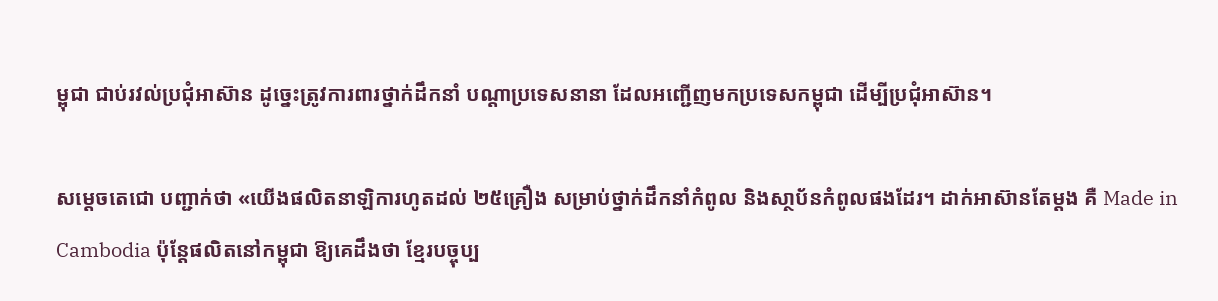ម្ពុជា ជាប់រវល់ប្រជុំអាស៊ាន ដូច្នេះត្រូវការពារថ្នាក់ដឹកនាំ បណ្ដាប្រទេសនានា ដែលអញ្ជើញមកប្រទេសកម្ពុជា ដើម្បីប្រជុំអាស៊ាន។

សម្ដេចតេជោ បញ្ជាក់ថា «យើងផលិតនាឡិការហូតដល់ ២៥គ្រឿង សម្រាប់ថ្នាក់ដឹកនាំកំពូល និងសា្ថប័នកំពូលផងដែរ។ ដាក់អាស៊ានតែម្ដង គឺ Made in Cambodia ប៉ុន្តែផលិតនៅកម្ពុជា ឱ្យគេដឹងថា ខ្មែរបច្ចុប្ប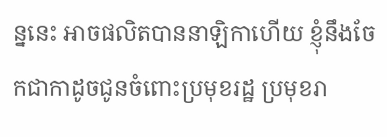ន្ននេះ អាចផលិតបាននាឡិកាហើយ ខ្ញុំនឹងចែកជាកាដូចជូនចំពោះប្រមុខរដ្ឋ ប្រមុខរា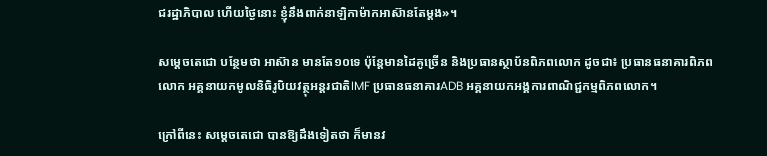ជរដ្ឋាភិបាល ហើយថ្ងៃនោះ ខ្ញុំនឹងពាក់នាឡិកាម៉ាកអាស៊ានតែម្ដង»។

សម្ដេចតេជោ បន្ថែមថា អាស៊ាន មានតែ១០ទេ ប៉ុន្ដែមានដៃគូច្រើន និងប្រធានស្ថាប័នពិភពលោក ដូចជា៖ ប្រធានធនាគារពិភពលោក អគ្គនាយកមូលនិធិរូបិយវត្ថុអន្តរជាតិIMF ប្រធានធនាគារADB អគ្គនាយកអង្គការពាណិជ្ជកម្មពិភពលោក។

ក្រៅពីនេះ សម្ដេចតេជោ បានឱ្យដឹងទៀតថា ក៏មានវ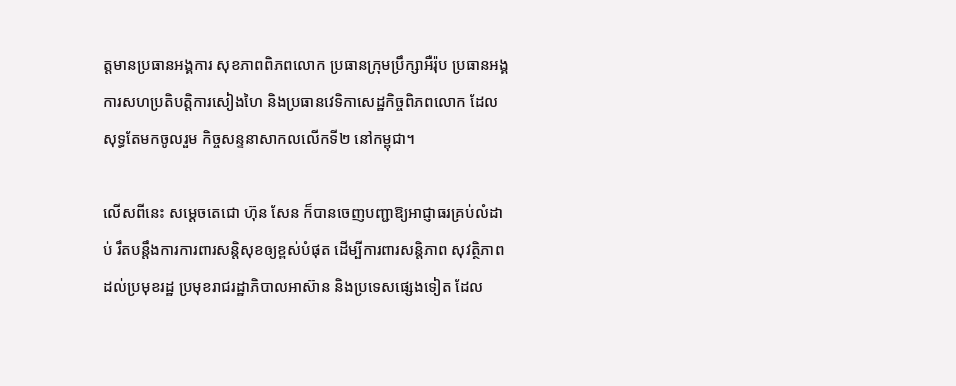ត្តមានប្រធានអង្គការ សុខភាពពិភពលោក ប្រធានក្រុមប្រឹក្សាអឺរ៉ុប ប្រធានអង្គការសហប្រតិបត្តិការសៀងហៃ និងប្រធានវេទិកាសេដ្ឋកិច្ចពិភពលោក ដែលសុទ្ធតែមកចូលរួម កិច្ចសន្ទនាសាកលលើកទី២ នៅកម្ពុជា។

លើសពីនេះ សម្ដេចតេជោ ហ៊ុន សែន ក៏បានចេញបញ្ជាឱ្យអាជ្ញាធរគ្រប់លំដាប់ រឹតបន្តឹងការការពារសន្តិសុខឲ្យខ្ពស់បំផុត ដើម្បីការពារសន្តិភាព សុវត្ថិភាពដល់ប្រមុខរដ្ឋ ប្រមុខរាជរដ្ឋាភិបាលអាស៊ាន និងប្រទេសផ្សេងទៀត ដែល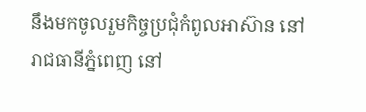នឹងមកចូលរួមកិច្ចប្រជុំកំពូលអាស៊ាន នៅរាជធានីភ្នំពេញ នៅ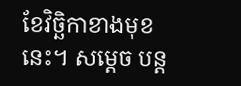ខែវិច្ឆិកាខាងមុខនេះ។ សម្តេច បន្ដ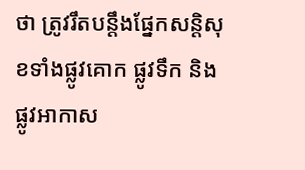ថា ត្រូវរឹតបន្តឹងផ្នែកសន្តិសុខទាំងផ្លូវគោក ផ្លូវទឹក និងផ្លូវអាកាស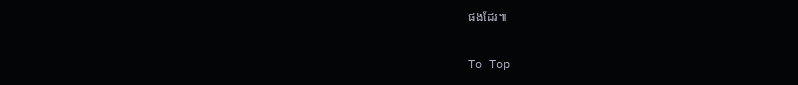ផងដែរ៕

To Top